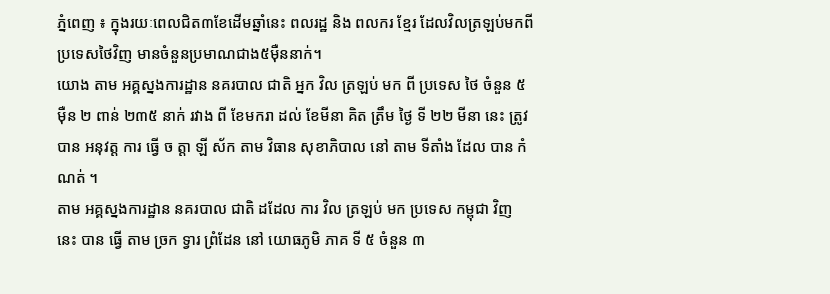ភ្នំពេញ ៖ ក្នុងរយៈពេលជិត៣ខែដើមឆ្នាំនេះ ពលរដ្ឋ និង ពលករ ខ្មែរ ដែលវិលត្រឡប់មកពីប្រទេសថៃវិញ មានចំនួនប្រមាណជាង៥ម៉ឺននាក់។
យោង តាម អគ្គស្នងការដ្ឋាន នគរបាល ជាតិ អ្នក វិល ត្រឡប់ មក ពី ប្រទេស ថៃ ចំនួន ៥ ម៉ឺន ២ ពាន់ ២៣៥ នាក់ រវាង ពី ខែមករា ដល់ ខែមីនា គិត ត្រឹម ថ្ងៃ ទី ២២ មីនា នេះ ត្រូវ បាន អនុវត្ត ការ ធ្វើ ច ត្តា ឡី ស័ក តាម វិធាន សុខាភិបាល នៅ តាម ទីតាំង ដែល បាន កំណត់ ។
តាម អគ្គស្នងការដ្ឋាន នគរបាល ជាតិ ដដែល ការ វិល ត្រឡប់ មក ប្រទេស កម្ពុជា វិញ នេះ បាន ធ្វើ តាម ច្រក ទ្វារ ព្រំដែន នៅ យោធភូមិ ភាគ ទី ៥ ចំនួន ៣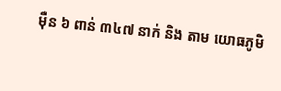ម៉ឺន ៦ ពាន់ ៣៤៧ នាក់ និង តាម យោធភូមិ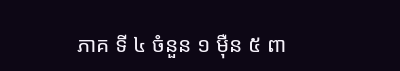ភាគ ទី ៤ ចំនួន ១ ម៉ឺន ៥ ពា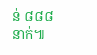ន់ ៨៨៨ នាក់៕